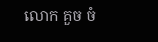លោក គួច ចំ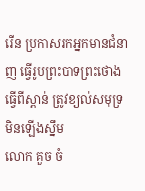រើន ប្រកាសរកអ្នកមានជំនាញ ធ្វើរូបព្រះបាទព្រះថោង ធ្វេីពីស្ពាន់ ត្រូវខ្យល់សមុទ្រ មិនឡើងស្នឹម
លោក គួច ចំ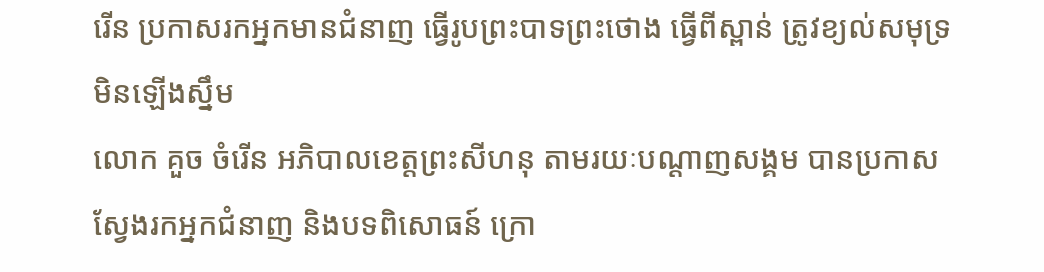រើន ប្រកាសរកអ្នកមានជំនាញ ធ្វើរូបព្រះបាទព្រះថោង ធ្វេីពីស្ពាន់ ត្រូវខ្យល់សមុទ្រ មិនឡើងស្នឹម
លោក គួច ចំរើន អភិបាលខេត្តព្រះសីហនុ តាមរយៈបណ្តាញសង្គម បានប្រកាសស្វែងរកអ្នកជំនាញ និងបទពិសោធន៍ ក្រោ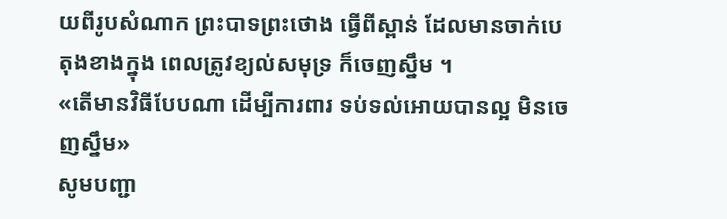យពីរូបសំណាក ព្រះបាទព្រះថោង ធ្វេីពីស្ពាន់ ដែលមានចាក់បេតុងខាងក្នុង ពេលត្រូវខ្យល់សមុទ្រ ក៏ចេញស្នឹម ។
«តេីមានវិធីបែបណា ដេីម្បីការពារ ទប់ទល់អោយបានល្អ មិនចេញស្នឹម»
សូមបញ្ជា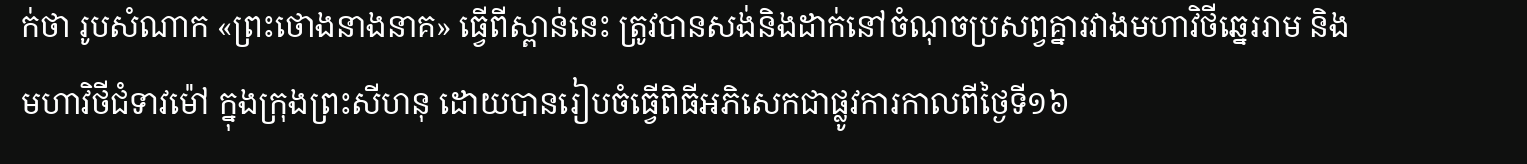ក់ថា រូបសំណាក «ព្រះថោងនាងនាគ» ធ្វើពីស្ពាន់នេះ ត្រូវបានសង់និងដាក់នៅចំណុចប្រសព្វគ្នារវាងមហាវិថីឆ្នេររាម និងមហាវិថីជំទាវម៉ៅ ក្នុងក្រុងព្រះសីហនុ ដោយបានរៀបចំធ្វើពិធីអភិសេកជាផ្លូវការកាលពីថ្ងៃទី១៦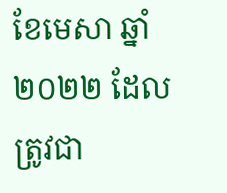ខែមេសា ឆ្នាំ២០២២ ដែលត្រូវជា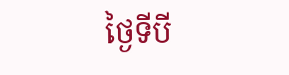ថ្ងៃទីបី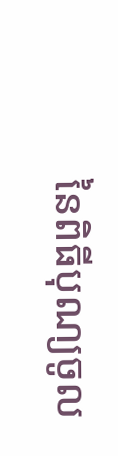នៃពិធីបុណ្យចូល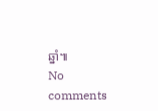ឆ្នាំ៕
No comments